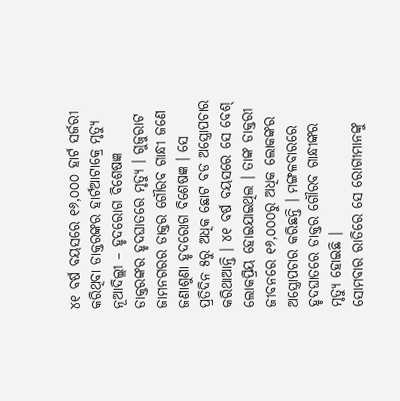୪୧ ବର୍ଷ ବୟସରେ ୧୬,୦୦୦ ହାର୍ଟ ସର୍ଜରୀ କରିଥିବା ଡାକ୍ତରଙ୍କର ହାର୍ଟଆଟାକ୍ରେ ମୃତ୍ୟୁ
ନୂଆଦିଲ୍ଲୀ – ହୃଦରୋଗ ବିଶେଷଜ୍ଞ ଡାକ୍ତରଙ୍କର ହୃଦଘାତରେ ମୃତ୍ୟୁ । ଗୁଜୁରାଟ ଜାମନଗରର ଡାକ୍ତର ଗୌରବ ଗାନ୍ଧୀ ଜଣେ ଜଣାଶୁଣା ହୃଦରୋଗ ବିଶେଷଜ୍ଞ । ସେ ପ୍ରତିଦିନ ୫ରୁ ଅଧିକ ଛୋଟ ବଡ ଅସ୍ତ୍ରୋପଚାର କରିଥାଆନ୍ତି । ୪୧ ବର୍ଷ ବୟସରେ ସେ ବେଶ୍ ଲୋକପ୍ରିୟ ହୋଇଯାଇଥିଲ । ତାଙ୍କ ଡାକ୍ତରୀ ଜୀବନରେ ୧୬,୦୦୦ରୁ ଅଧିକ ଲୋକଙ୍କର ଅସ୍ତ୍ରୋପଚାର କରିଛନ୍ତି । ମଙ୍ଗଳବାରରେ ହୃଦଘାତରେ ଡାକ୍ତର ଗୌରବ ଗାନ୍ଧୀଙ୍କର ମୃତ୍ୟୁ ହୋଇଛି ।
ସୋମବାର ରାତିରେ ସେ ରୋଗୀମାନଙ୍କୁ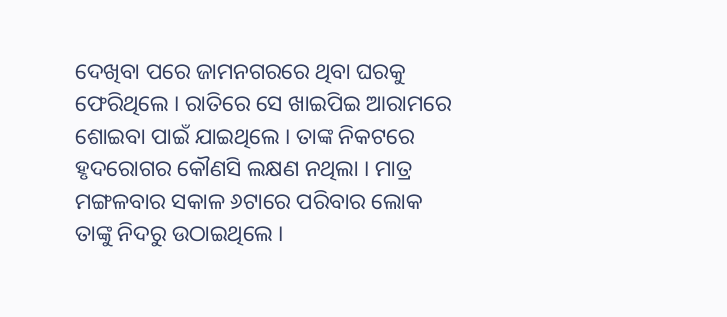ଦେଖିବା ପରେ ଜାମନଗରରେ ଥିବା ଘରକୁ ଫେରିଥିଲେ । ରାତିରେ ସେ ଖାଇପିଇ ଆରାମରେ ଶୋଇବା ପାଇଁ ଯାଇଥିଲେ । ତାଙ୍କ ନିକଟରେ ହୃଦରୋଗର କୌଣସି ଲକ୍ଷଣ ନଥିଲା । ମାତ୍ର ମଙ୍ଗଳବାର ସକାଳ ୬ଟାରେ ପରିବାର ଲୋକ ତାଙ୍କୁ ନିଦରୁ ଉଠାଇଥିଲେ ।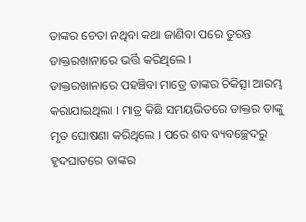ତାଙ୍କର ଚେତା ନଥିବା କଥା ଜାଣିବା ପରେ ତୁରନ୍ତ ଡାକ୍ତରଖାନାରେ ଭର୍ତ୍ତି କରିଥିଲେ ।
ଡାକ୍ତରଖାନାରେ ପହଞ୍ଚିବା ମାତ୍ରେ ତାଙ୍କର ଚିକିତ୍ସା ଆରମ୍ଭ କରାଯାଇଥିଲା । ମାତ୍ର କିଛି ସମୟଭିତରେ ଡାକ୍ତର ତାଙ୍କୁ ମୃତ ଘୋଷଣା କରିଥିଲେ । ପରେ ଶବ ବ୍ୟବଚ୍ଛେଦରୁ ହୃଦଘାତରେ ତାଙ୍କର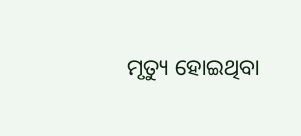ମୃତ୍ୟୁ ହୋଇଥିବା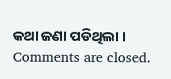କଥା ଜଣା ପଡିଥିଲା ।
Comments are closed.